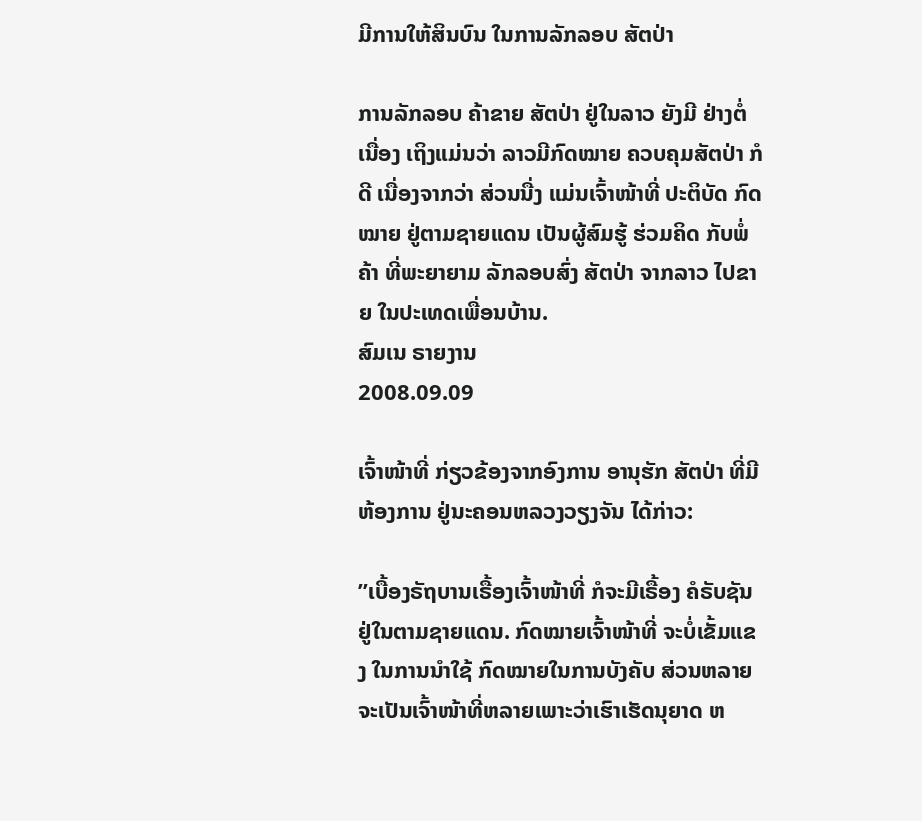ມີການໃຫ້ສິນບົນ ໃນການລັກລອບ ສັຕປ່າ

ການລັກລອບ ຄ້າຂາຍ ສັຕປ່າ ຢູ່ໃນລາວ ຍັງມີ ຢ່າງຕໍ່ເນື່ອງ ເຖິງແມ່ນວ່າ ລາວມີກົດໝາຍ ຄວບຄຸມສັຕປ່າ ກໍດີ ເນື່ອງຈາກວ່າ ສ່ວນນື່ງ ແມ່ນເຈົ້າໜ້າທີ່ ປະຕິບັດ ກົດໝາຍ ຢູ່ຕາມຊາຍແດນ ເປັນຜູ້ສົມຮູ້ ຮ່ວມຄິດ ກັບພໍ່ຄ້າ ທີ່ພະຍາຍາມ ລັກລອບສົ່ງ ສັຕປ່າ ຈາກລາວ ໄປຂາຍ ໃນປະເທດເພື່ອນບ້ານ.
ສົມເນ ຣາຍງານ
2008.09.09

ເຈົ້າໜ້າທີ່ ກ່ຽວຂ້ອງຈາກອົງການ ອານຸຮັກ ສັຕປ່າ ທີ່ມີຫ້ອງການ ຢູ່ນະຄອນຫລວງວຽງຈັນ ໄດ້ກ່າວ:

”ເບື້ອງຣັຖບານເຣື້ອງເຈົ້າໜ້າທີ່ ກໍຈະມີເຣື້ອງ ຄໍຣັບຊັນ ຢູ່ໃນຕາມຊາຍແດນ. ກົດໝາຍເຈົ້າໜ້າທີ່ ຈະບໍ່ເຂັ້ມແຂງ ໃນການນໍາໃຊ້ ກົດໝາຍໃນການບັງຄັບ ສ່ວນຫລາຍ ຈະເປັນເຈົ້າໜ້າທີ່ຫລາຍເພາະວ່າເຮົາເຮັດນຸຍາດ ຫ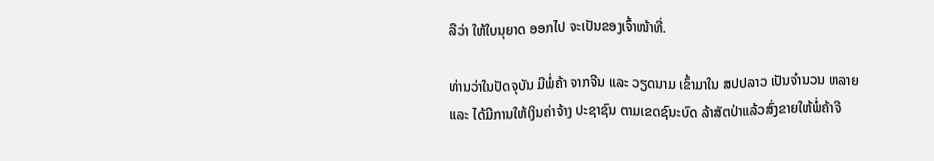ລືວ່າ ໃຫ້ໃບນຸຍາດ ອອກໄປ ຈະເປັນຂອງເຈົ້າໜ້າທີ່.

ທ່ານວ່າໃນປັດຈຸບັນ ມີພໍ່ຄ້າ ຈາກຈີນ ແລະ ວຽດນາມ ເຂົ້າມາໃນ ສປປລາວ ເປັນຈໍານວນ ຫລາຍແລະ ໄດ້ມີການໃຫ້ເງິນຄ່າຈ້າງ ປະຊາຊົນ ຕາມເຂດຊົນະບົດ ລ້າສັຕປ່າແລ້ວສົ່ງຂາຍໃຫ້ພໍ່ຄ້າຈີ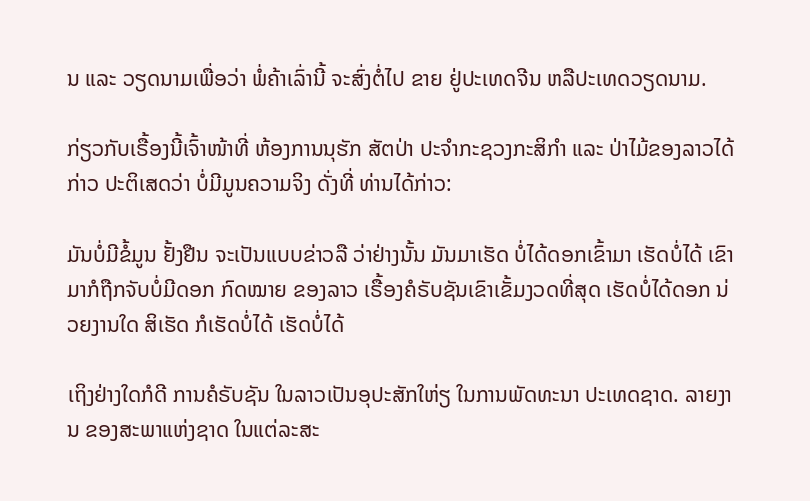ນ ແລະ ວຽດນາມເພື່ອວ່າ ພໍ່ຄ້າເລົ່ານີ້ ຈະສົ່ງຕໍ່ໄປ ຂາຍ ຢູ່ປະເທດຈີນ ຫລືປະເທດວຽດນາມ.

ກ່ຽວກັບເຣື້ອງນີ້ເຈົ້າໜ້າທີ່ ຫ້ອງການນຸຮັກ ສັຕປ່າ ປະຈໍາກະຊວງກະສິກໍາ ແລະ ປ່າໄມ້ຂອງລາວໄດ້ກ່າວ ປະຕິເສດວ່າ ບໍ່ມີມູນຄວາມຈິງ ດັ່ງທີ່ ທ່ານໄດ້ກ່າວ:

ມັນບໍ່ມີຂໍ້ມູນ ຢັ້ງຢືນ ຈະເປັນແບບຂ່າວລື ວ່າຢ່າງນັ້ນ ມັນມາເຮັດ ບໍ່ໄດ້ດອກເຂົ້າມາ ເຮັດບໍ່ໄດ້ ເຂົາມາກໍຖືກຈັບບໍ່ມີດອກ ກົດໝາຍ ຂອງລາວ ເຣື້ອງຄໍຣັບຊັນເຂົາເຂັ້ມງວດທີ່ສຸດ ເຮັດບໍ່ໄດ້ດອກ ນ່ວຍງານໃດ ສິເຮັດ ກໍເຮັດບໍ່ໄດ້ ເຮັດບໍ່ໄດ້

ເຖິງຢ່າງໃດກໍດີ ການຄໍຣັບຊັນ ໃນລາວເປັນອຸປະສັກໃຫ່ຽ ໃນການພັດທະນາ ປະເທດຊາດ. ລາຍງານ ຂອງສະພາແຫ່ງຊາດ ໃນແຕ່ລະສະ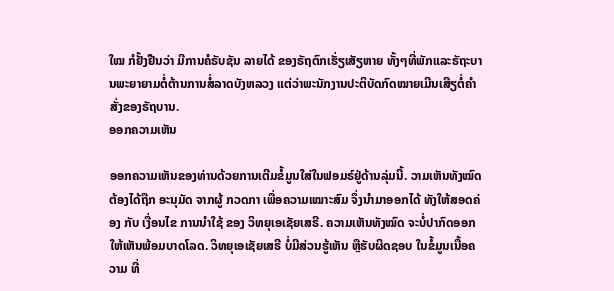ໃໝ ກໍຢັ້ງຢືນວ່າ ມີການຄໍຣັບຊັນ ລາຍໄດ້ ຂອງຣັຖຕົກເຮັ່ຽເສັຽຫາຍ ທັ້ງໆທີ່ພັກແລະຣັຖະບານພະຍາຍາມຕໍ່ຕ້ານການສໍ່ລາດບັງຫລວງ ແຕ່ວ່າພະນັກງານປະຕິບັດກົດໝາຍເມີນເສີຽຕໍ່ຄໍາສັ່ງຂອງຣັຖບານ.
ອອກຄວາມເຫັນ

ອອກຄວາມເຫັນຂອງທ່ານດ້ວຍການເຕີມຂໍ້ມູນໃສ່ໃນຟອມຣ໌ຢູ່ດ້ານລຸ່ມນີ້. ວາມເຫັນທັງໝົດ ຕ້ອງໄດ້ຖືກ ອະນຸມັດ ຈາກຜູ້ ກວດກາ ເພື່ອຄວາມເໝາະສົມ ຈຶ່ງນໍາມາອອກໄດ້ ທັງໃຫ້ສອດຄ່ອງ ກັບ ເງື່ອນໄຂ ການນຳໃຊ້ ຂອງ ວິທຍຸເອເຊັຍເສຣີ. ຄວາມເຫັນທັງໝົດ ຈະບໍ່ປາກົດອອກ ໃຫ້ເຫັນພ້ອມບາດໂລດ. ວິທຍຸເອເຊັຍເສຣີ ບໍ່ມີສ່ວນຮູ້ເຫັນ ຫຼືຮັບຜິດຊອບ ໃນຂໍ້ມູນເນື້ອຄວາມ ທີ່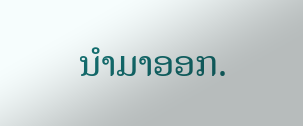ນໍາມາອອກ.